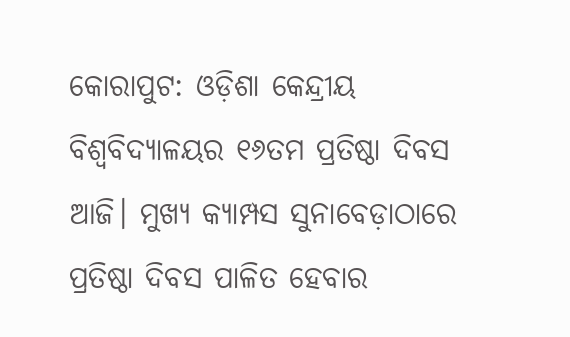କୋରାପୁଟ: ଓଡ଼ିଶା କେନ୍ଦ୍ରୀୟ ବିଶ୍ୱବିଦ୍ୟାଳୟର ୧୬ତମ ପ୍ରତିଷ୍ଠା ଦିବସ ଆଜି। ମୁଖ୍ୟ କ୍ୟାମ୍ପସ ସୁନାବେଡ଼ାଠାରେ ପ୍ରତିଷ୍ଠା ଦିବସ ପାଳିତ ହେବାର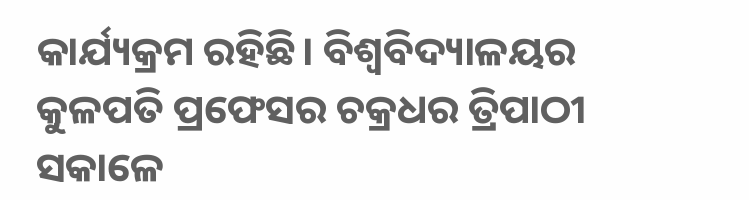କାର୍ଯ୍ୟକ୍ରମ ରହିଛି। ବିଶ୍ୱବିଦ୍ୟାଳୟର କୁଳପତି ପ୍ରଫେସର ଚକ୍ରଧର ତ୍ରିପାଠୀ ସକାଳେ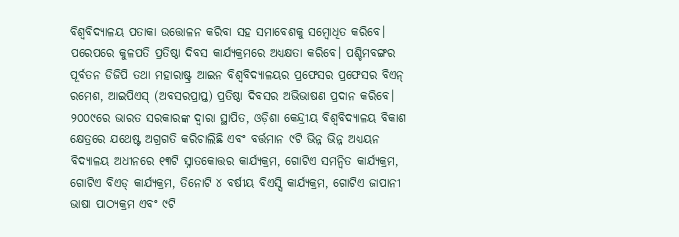ବିଶ୍ୱବିଦ୍ୟାଳୟ ପତାକା ଉତ୍ତୋଳନ କରିବା ସହ ସମାବେଶକୁ ସମ୍ବୋଧିତ କରିବେ। ପରେପରେ କୁଳପତି ପ୍ରତିଷ୍ଠା ଦିବସ କାର୍ଯ୍ୟକ୍ରମରେ ଅଧ୍ୟକ୍ଷତା କରିବେ। ପଶ୍ଚିମବଙ୍ଗର ପୂର୍ବତନ ଡିଜିପି ତଥା ମହାରାଷ୍ଟ୍ର ଆଇନ ବିଶ୍ୱବିଦ୍ୟାଳୟର ପ୍ରଫେସର ପ୍ରଫେସର ବିଏନ୍ ରମେଶ, ଆଇପିଏସ୍ (ଅବସରପ୍ରାପ୍ତ) ପ୍ରତିଷ୍ଠା ଦିବସର ଅଭିଭାଷଣ ପ୍ରଦାନ କରିବେ।
୨୦୦୯ରେ ଭାରତ ସରକାରଙ୍କ ଦ୍ୱାରା ସ୍ଥାପିତ, ଓଡ଼ିଶା କେନ୍ଦ୍ରୀୟ ବିଶ୍ୱବିଦ୍ୟାଳୟ ବିକାଶ କ୍ଷେତ୍ରରେ ଯଥେଷ୍ଟ ଅଗ୍ରଗତି କରିଚାଲିଛି ଏବଂ ବର୍ତ୍ତମାନ ୯ଟି ଭିନ୍ନ ଭିନ୍ନ ଅଧ୍ୟୟନ ବିଦ୍ୟାଳୟ ଅଧୀନରେ ୧୩ଟି ସ୍ନାତକୋତ୍ତର କାର୍ଯ୍ୟକ୍ରମ, ଗୋଟିଏ ସମନ୍ୱିତ କାର୍ଯ୍ୟକ୍ରମ, ଗୋଟିଏ ବିଏଡ୍ କାର୍ଯ୍ୟକ୍ରମ, ତିନୋଟି ୪ ବର୍ଷୀୟ ବିଏସ୍ସି କାର୍ଯ୍ୟକ୍ରମ, ଗୋଟିଏ ଜାପାନୀ ଭାଷା ପାଠ୍ୟକ୍ରମ ଏବଂ ୯ଟି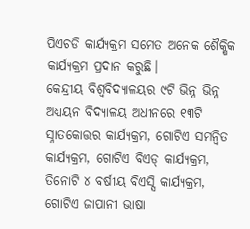ପିଏଚଡି କାର୍ଯ୍ୟକ୍ରମ ସମେତ ଅନେକ ଶୈକ୍ଷିକ କାର୍ଯ୍ୟକ୍ରମ ପ୍ରଦାନ କରୁଛି।
କେନ୍ଦ୍ରୀୟ ବିଶ୍ବବିଦ୍ୟାଳୟର ୯ଟି ଭିନ୍ନ ଭିନ୍ନ ଅଧ୍ୟୟନ ବିଦ୍ୟାଳୟ ଅଧୀନରେ ୧୩ଟି ସ୍ନାତକୋତ୍ତର କାର୍ଯ୍ୟକ୍ରମ, ଗୋଟିଏ ସମନ୍ୱିତ କାର୍ଯ୍ୟକ୍ରମ, ଗୋଟିଏ ବିଏଡ୍ କାର୍ଯ୍ୟକ୍ରମ, ତିନୋଟି ୪ ବର୍ଷୀୟ ବିଏସ୍ସି କାର୍ଯ୍ୟକ୍ରମ, ଗୋଟିଏ ଜାପାନୀ ଭାଷା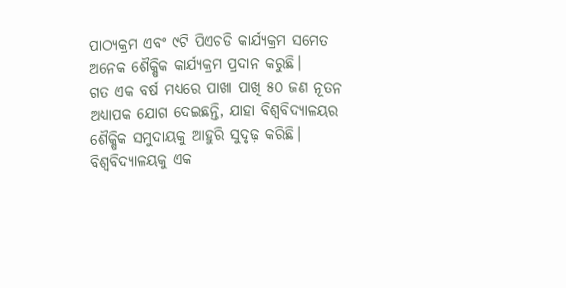ପାଠ୍ୟକ୍ରମ ଏବଂ ୯ଟି ପିଏଚଡି କାର୍ଯ୍ୟକ୍ରମ ସମେତ ଅନେକ ଶୈକ୍ଷିକ କାର୍ଯ୍ୟକ୍ରମ ପ୍ରଦାନ କରୁଛି।
ଗତ ଏକ ବର୍ଷ ମଧ୍ୟରେ ପାଖା ପାଖି ୫୦ ଜଣ ନୂତନ ଅଧ୍ୟାପକ ଯୋଗ ଦେଇଛନ୍ତି, ଯାହା ବିଶ୍ବବିଦ୍ୟାଳୟର ଶୈକ୍ଷିକ ସମୁଦାୟକୁ ଆହୁରି ସୁଦୃଢ଼ କରିଛି। ବିଶ୍ବବିଦ୍ୟାଳୟକୁ ଏକ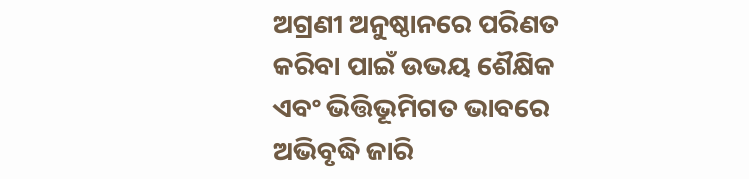ଅଗ୍ରଣୀ ଅନୁଷ୍ଠାନରେ ପରିଣତ କରିବା ପାଇଁ ଉଭୟ ଶୈକ୍ଷିକ ଏବଂ ଭିତ୍ତିଭୂମିଗତ ଭାବରେ ଅଭିବୃଦ୍ଧି ଜାରି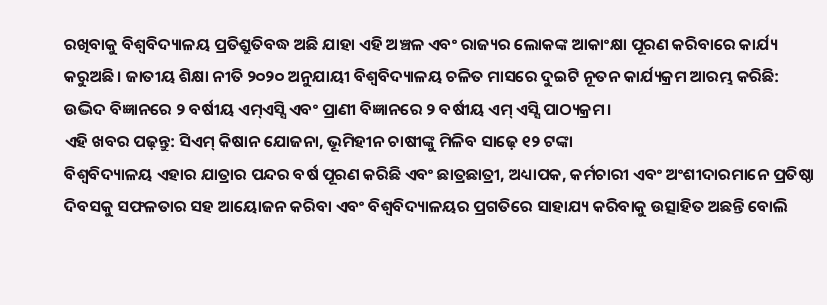ରଖିବାକୁ ବିଶ୍ବବିଦ୍ୟାଳୟ ପ୍ରତିଶ୍ରୁତିବଦ୍ଧ ଅଛି ଯାହା ଏହି ଅଞ୍ଚଳ ଏବଂ ରାଜ୍ୟର ଲୋକଙ୍କ ଆକାଂକ୍ଷା ପୂରଣ କରିବାରେ କାର୍ଯ୍ୟ କରୁଅଛି। ଜାତୀୟ ଶିକ୍ଷା ନୀତି ୨୦୨୦ ଅନୁଯାୟୀ ବିଶ୍ୱବିଦ୍ୟାଳୟ ଚଳିତ ମାସରେ ଦୁଇଟି ନୂତନ କାର୍ଯ୍ୟକ୍ରମ ଆରମ୍ଭ କରିଛି: ଉଦ୍ଭିଦ ବିଜ୍ଞାନରେ ୨ ବର୍ଷୀୟ ଏମ୍ଏସ୍ସି ଏବଂ ପ୍ରାଣୀ ବିଜ୍ଞାନରେ ୨ ବର୍ଷୀୟ ଏମ୍ ଏସ୍ସି ପାଠ୍ୟକ୍ରମ।
ଏହି ଖବର ପଢ଼ନ୍ତୁ: ସିଏମ୍ କିଷାନ ଯୋଜନା, ଭୂମିହୀନ ଚାଷୀଙ୍କୁ ମିଳିବ ସାଢ଼େ ୧୨ ଟଙ୍କା
ବିଶ୍ୱବିଦ୍ୟାଳୟ ଏହାର ଯାତ୍ରାର ପନ୍ଦର ବର୍ଷ ପୂରଣ କରିଛି ଏବଂ ଛାତ୍ରଛାତ୍ରୀ, ଅଧ୍ୟାପକ, କର୍ମଚାରୀ ଏବଂ ଅଂଶୀଦାରମାନେ ପ୍ରତିଷ୍ଠା ଦିବସକୁ ସଫଳତାର ସହ ଆୟୋଜନ କରିବା ଏବଂ ବିଶ୍ୱବିଦ୍ୟାଳୟର ପ୍ରଗତିରେ ସାହାଯ୍ୟ କରିବାକୁ ଉତ୍ସାହିତ ଅଛନ୍ତି ବୋଲି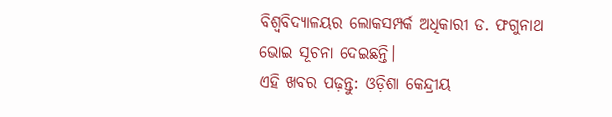ବିଶ୍ୱବିଦ୍ୟାଳୟର ଲୋକସମ୍ପର୍କ ଅଧିକାରୀ ଡ. ଫଗୁନାଥ ଭୋଇ ସୂଚନା ଦେଇଛନ୍ତି।
ଏହି ଖବର ପଢ଼ନ୍ତୁ: ଓଡ଼ିଶା କେନ୍ଦ୍ରୀୟ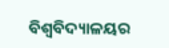ବିଶ୍ବବିଦ୍ୟାଳୟର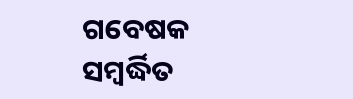ଗବେଷକ ସମ୍ବର୍ଦ୍ଧିତ